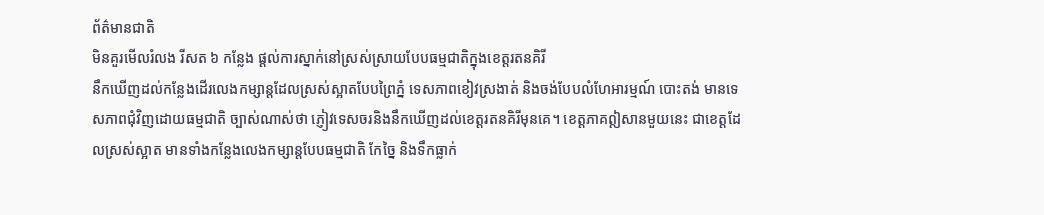ព័ត៌មានជាតិ
មិនគួរមើលរំលង រីសត ៦ កន្លែង ផ្តល់ការស្នាក់នៅស្រស់ស្រាយបែបធម្មជាតិក្នុងខេត្តរតនគិរី
នឹកឃើញដល់កន្លែងដើរលេងកម្សាន្តដែលស្រស់ស្អាតបែបព្រៃភ្នំ ទេសភាពខៀវស្រងាត់ និងចង់បែបលំហែអារម្មណ៍ បោះតង់ មានទេសភាពជុំវិញដោយធម្មជាតិ ច្បាស់ណាស់ថា ភ្ញៀវទេសចរនិងនឹកឃើញដល់ខេត្តរតនគិរីមុនគេ។ ខេត្តភាគឦសានមួយនេះ ជាខេត្តដែលស្រស់ស្អាត មានទាំងកន្លែងលេងកម្សាន្តបែបធម្មជាតិ កែច្នៃ និងទឹកធ្លាក់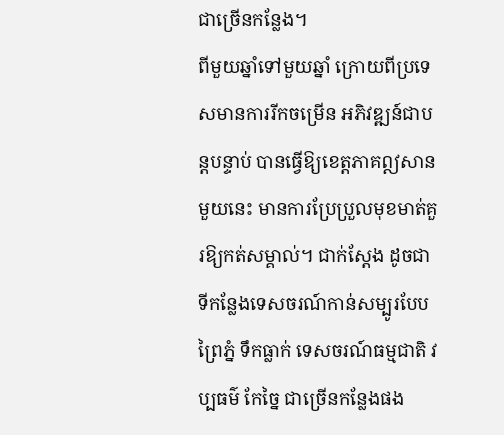ជាច្រើនកន្លែង។
ពីមួយឆ្នាំទៅមួយឆ្នាំ ក្រោយពីប្រទេសមានការរីកចម្រើន អភិវឌ្ឍន៍ជាបន្តបន្ទាប់ បានធ្វើឱ្យខេត្តភាគឦសានមួយនេះ មានការប្រែប្រួលមុខមាត់គួរឱ្យកត់សម្គាល់។ ជាក់ស្តែង ដូចជាទីកន្លែងទេសចរណ៍កាន់សម្បូរបែប ព្រៃភ្នំ ទឹកធ្លាក់ ទេសចរណ៍ធម្មជាតិ វប្បធម៌ កែច្នៃ ជាច្រើនកន្លែងផង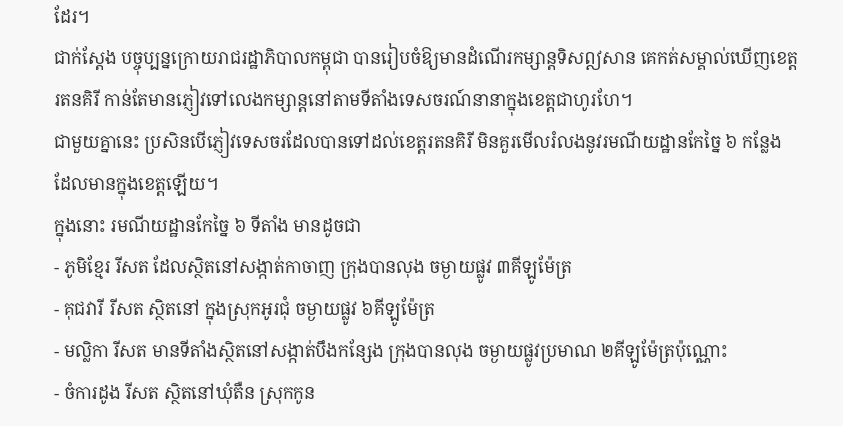ដែរ។
ជាក់ស្តែង បច្ចុប្បន្នក្រោយរាជរដ្ឋាភិបាលកម្ពុជា បានរៀបចំឱ្យមានដំណើរកម្សាន្តទិសឦសាន គេកត់សម្គាល់ឃើញខេត្តរតនគិរី កាន់តែមានភ្ញៀវទៅលេងកម្សាន្តនៅតាមទីតាំងទេសចរណ៍នានាក្នុងខេត្តជាហូរហែ។
ជាមួយគ្នានេះ ប្រសិនបើភ្ញៀវទេសចរដែលបានទៅដល់ខេត្តរតនគិរី មិនគួរមើលរំលងនូវរមណីយដ្ឋានកែច្នៃ ៦ កន្លែង ដែលមានក្នុងខេត្តឡើយ។
ក្នុងនោះ រមណីយដ្ឋានកែច្នៃ ៦ ទីតាំង មានដូចជា
- ភូមិខ្មែរ រីសត ដែលស្ថិតនៅសង្កាត់កាចាញ ក្រុងបានលុង ចម្ងាយផ្លូវ ៣គីឡូម៉ែត្រ
- គុជវារី រីសត ស្ថិតនៅ ក្នុងស្រុកអូរជុំ ចម្ងាយផ្លូវ ៦គីឡូម៉ែត្រ
- មល្លិកា រីសត មានទីតាំងស្ថិតនៅសង្កាត់បឹងកន្សែង ក្រុងបានលុង ចម្ងាយផ្លូវប្រមាណ ២គីឡូម៉ែត្រប៉ុណ្ណោះ
- ចំការដូង រីសត ស្ថិតនៅឃុំតឺន ស្រុកកូន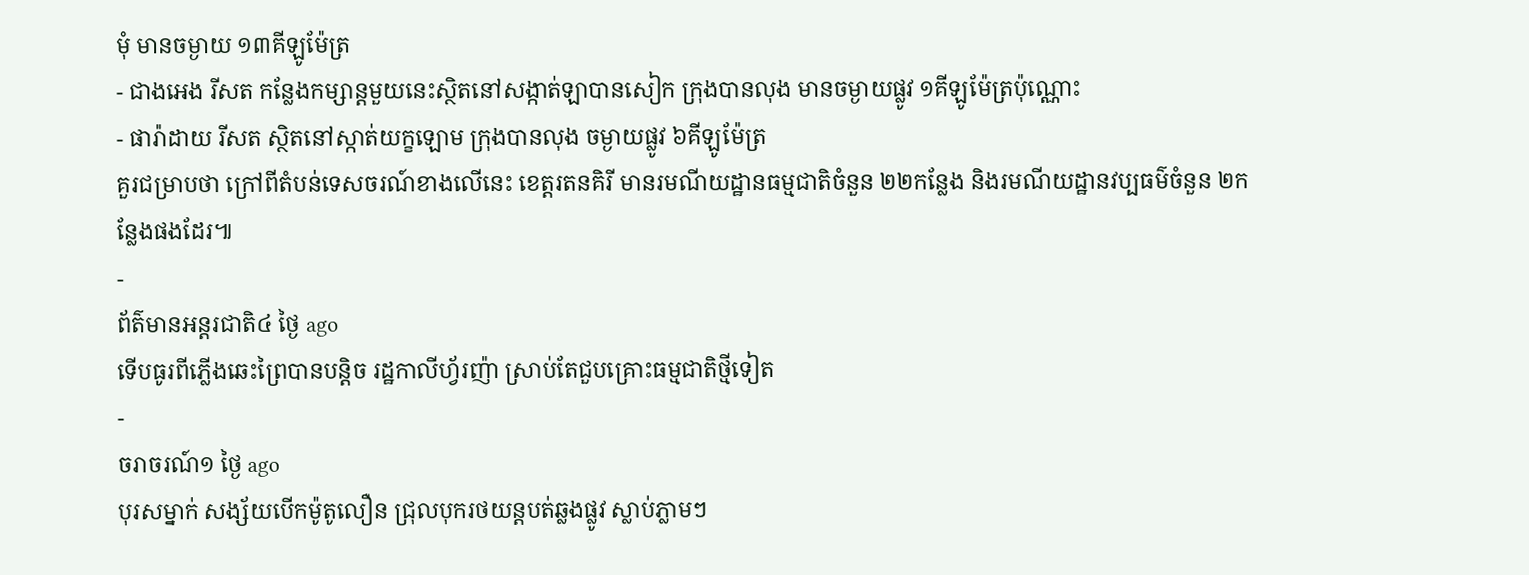មុំ មានចម្ងាយ ១៣គីឡូម៉ែត្រ
- ជាងអេង រីសត កន្លែងកម្សាន្តមួយនេះស្ថិតនៅសង្កាត់ឡាបានសៀក ក្រុងបានលុង មានចម្ងាយផ្លូវ ១គីឡូម៉ែត្រប៉ុណ្ណោះ
- ផារ៉ាដាយ រីសត ស្ថិតនៅស្កាត់យក្ខឡោម ក្រុងបានលុង ចម្ងាយផ្លូវ ៦គីឡូម៉ែត្រ
គួរជម្រាបថា ក្រៅពីតំបន់ទេសចរណ៍ខាងលើនេះ ខេត្តរតនគិរី មានរមណីយដ្ឋានធម្មជាតិចំនួន ២២កន្លែង និងរមណីយដ្ឋានវប្បធម៌ចំនួន ២កន្លែងផងដែរ៕
-
ព័ត៌មានអន្ដរជាតិ៤ ថ្ងៃ ago
ទើបធូរពីភ្លើងឆេះព្រៃបានបន្តិច រដ្ឋកាលីហ្វ័រញ៉ា ស្រាប់តែជួបគ្រោះធម្មជាតិថ្មីទៀត
-
ចរាចរណ៍១ ថ្ងៃ ago
បុរសម្នាក់ សង្ស័យបើកម៉ូតូលឿន ជ្រុលបុករថយន្តបត់ឆ្លងផ្លូវ ស្លាប់ភ្លាមៗ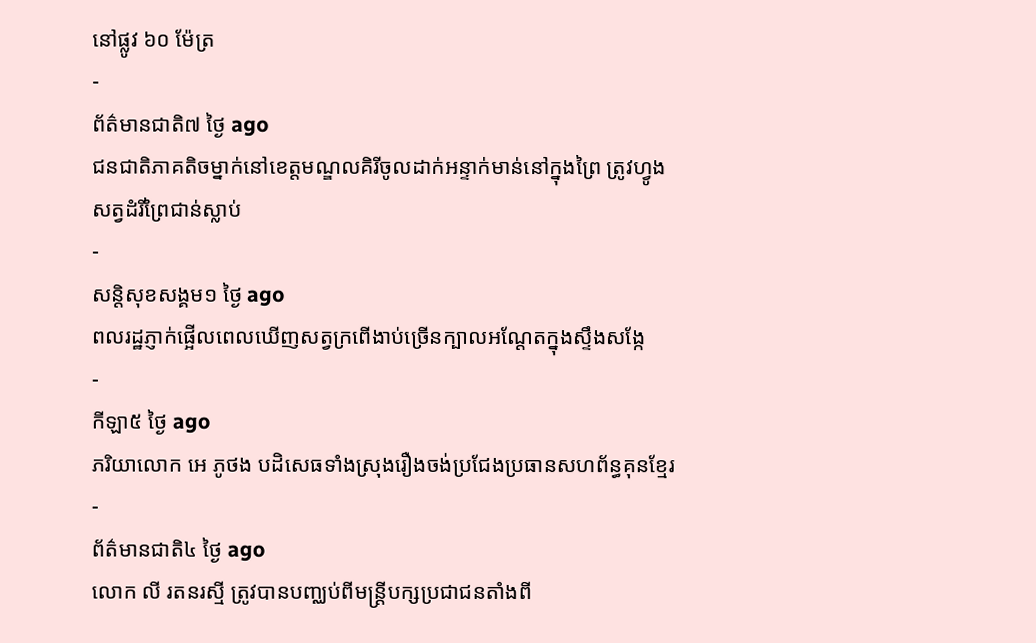នៅផ្លូវ ៦០ ម៉ែត្រ
-
ព័ត៌មានជាតិ៧ ថ្ងៃ ago
ជនជាតិភាគតិចម្នាក់នៅខេត្តមណ្ឌលគិរីចូលដាក់អន្ទាក់មាន់នៅក្នុងព្រៃ ត្រូវហ្វូងសត្វដំរីព្រៃជាន់ស្លាប់
-
សន្តិសុខសង្គម១ ថ្ងៃ ago
ពលរដ្ឋភ្ញាក់ផ្អើលពេលឃើញសត្វក្រពើងាប់ច្រើនក្បាលអណ្ដែតក្នុងស្ទឹងសង្កែ
-
កីឡា៥ ថ្ងៃ ago
ភរិយាលោក អេ ភូថង បដិសេធទាំងស្រុងរឿងចង់ប្រជែងប្រធានសហព័ន្ធគុនខ្មែរ
-
ព័ត៌មានជាតិ៤ ថ្ងៃ ago
លោក លី រតនរស្មី ត្រូវបានបញ្ឈប់ពីមន្ត្រីបក្សប្រជាជនតាំងពី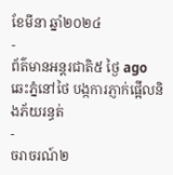ខែមីនា ឆ្នាំ២០២៤
-
ព័ត៌មានអន្ដរជាតិ៥ ថ្ងៃ ago
ឆេះភ្នំនៅថៃ បង្កការភ្ញាក់ផ្អើលនិងភ័យរន្ធត់
-
ចរាចរណ៍២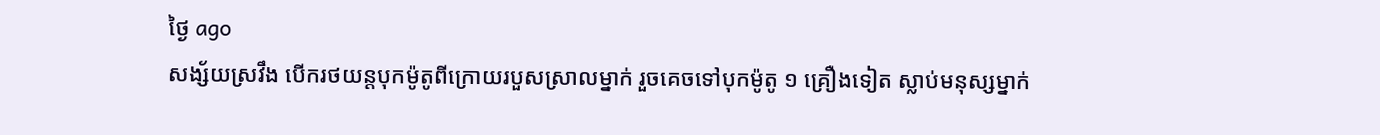ថ្ងៃ ago
សង្ស័យស្រវឹង បើករថយន្តបុកម៉ូតូពីក្រោយរបួសស្រាលម្នាក់ រួចគេចទៅបុកម៉ូតូ ១ គ្រឿងទៀត ស្លាប់មនុស្សម្នាក់